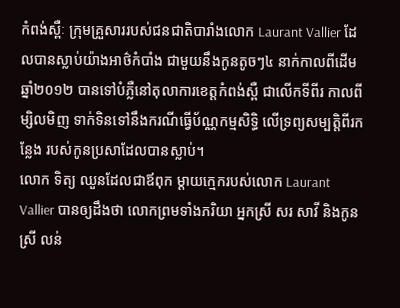កំពង់ស្ពឺៈ ក្រុមគ្រួសាររបស់ជនជាតិបារាំងលោក Laurant Vallier ដែលបានស្លាប់យ៉ាងអាថ៌កំបាំង ជាមួយនឹងកូនតូចៗ៤ នាក់កាលពីដើមឆ្នាំ២០១២ បានទៅបំភ្លឺនៅតុលាការខេត្តកំពង់ស្ពឺ ជាលើកទីពីរ កាលពីម្សិលមិញ ទាក់ទិនទៅនឹងករណីធ្វើប័ណ្ណកម្មសិទិ្ធ លើទ្រព្យសម្បតិ្តពីរកន្លែង របស់កូនប្រសាដែលបានស្លាប់។
លោក ទិត្យ ឈួនដែលជាឪពុក ម្តាយក្មេករបស់លោក Laurant Vallier បានឲ្យដឹងថា លោកព្រមទាំងភរិយា អ្នកស្រី សរ សាវី និងកូនស្រី លន់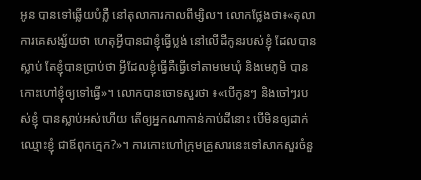អូន បានទៅឆ្លើយបំភ្លឺ នៅតុលាការកាលពីម្សិល។ លោកថ្លែងថា៖«តុលាការគេសង្ស័យថា ហេតុអ្វីបានជាខ្ញុំធ្វើប្លង់ នៅលើដីកូនរបស់ខ្ញុំ ដែលបានស្លាប់ តែខ្ញុំបានប្រាប់ថា អ្វីដែលខ្ញុំធ្វើគឺធ្វើទៅតាមមេឃុំ និងមេភូមិ បានកោះហៅខ្ញុំឲ្យទៅធ្វើ»។ លោកបានចោទសួរថា ៖«បើកូនៗ និងចៅៗរបស់ខ្ញុំ បានស្លាប់អស់ហើយ តើឲ្យអ្នកណាកាន់កាប់ដីនោះ បើមិនឲ្យដាក់ឈ្មោះខ្ញុំ ជាឪពុកក្មេក?»។ ការកោះហៅក្រុមគ្រួសារនេះទៅសាកសួរចំនួ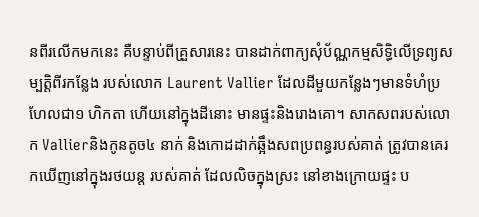នពីរលើកមកនេះ គឺបន្ទាប់ពីគ្រួសារនេះ បានដាក់ពាក្យសុំប័ណ្ណកម្មសិទិ្ធលើទ្រព្យសម្បតិ្តពីរកន្លែង របស់លោក Laurent Vallier ដែលដីមួយកន្លែងៗមានទំហំប្រហែលជា១ ហិកតា ហើយនៅក្នុងដីនោះ មានផ្ទះនិងរោងគោ។ សាកសពរបស់លោក Vallierនិងកូនតូច៤ នាក់ និងកោដដាក់ឆ្អឹងសពប្រពន្ធរបស់គាត់ ត្រូវបានគេរកឃើញនៅក្នុងរថយន្ត របស់គាត់ ដែលលិចក្នុងស្រះ នៅខាងក្រោយផ្ទះ ប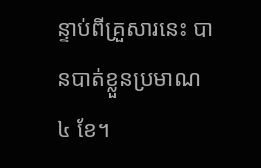ន្ទាប់ពីគ្រួសារនេះ បានបាត់ខ្លួនប្រមាណ៤ ខែ។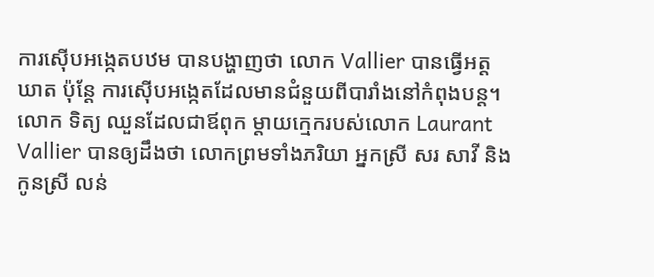ការស៊ើបអង្កេតបឋម បានបង្ហាញថា លោក Vallier បានធ្វើអត្តឃាត ប៉ុន្តែ ការស៊ើបអង្កេតដែលមានជំនួយពីបារាំងនៅកំពុងបន្ត។
លោក ទិត្យ ឈួនដែលជាឪពុក ម្តាយក្មេករបស់លោក Laurant Vallier បានឲ្យដឹងថា លោកព្រមទាំងភរិយា អ្នកស្រី សរ សាវី និងកូនស្រី លន់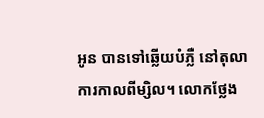អូន បានទៅឆ្លើយបំភ្លឺ នៅតុលាការកាលពីម្សិល។ លោកថ្លែង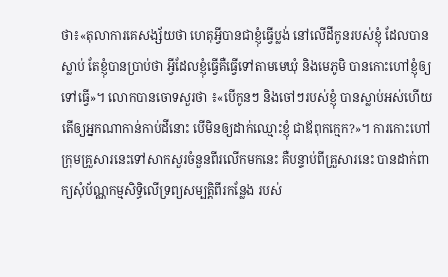ថា៖«តុលាការគេសង្ស័យថា ហេតុអ្វីបានជាខ្ញុំធ្វើប្លង់ នៅលើដីកូនរបស់ខ្ញុំ ដែលបានស្លាប់ តែខ្ញុំបានប្រាប់ថា អ្វីដែលខ្ញុំធ្វើគឺធ្វើទៅតាមមេឃុំ និងមេភូមិ បានកោះហៅខ្ញុំឲ្យទៅធ្វើ»។ លោកបានចោទសួរថា ៖«បើកូនៗ និងចៅៗរបស់ខ្ញុំ បានស្លាប់អស់ហើយ តើឲ្យអ្នកណាកាន់កាប់ដីនោះ បើមិនឲ្យដាក់ឈ្មោះខ្ញុំ ជាឪពុកក្មេក?»។ ការកោះហៅក្រុមគ្រួសារនេះទៅសាកសួរចំនួនពីរលើកមកនេះ គឺបន្ទាប់ពីគ្រួសារនេះ បានដាក់ពាក្យសុំប័ណ្ណកម្មសិទិ្ធលើទ្រព្យសម្បតិ្តពីរកន្លែង របស់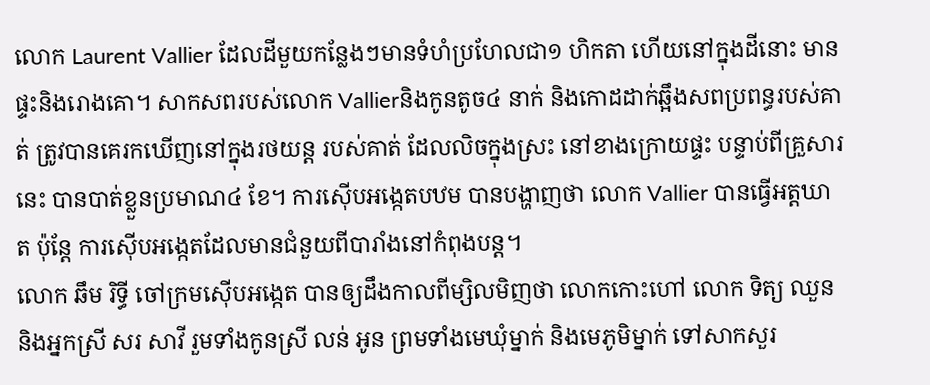លោក Laurent Vallier ដែលដីមួយកន្លែងៗមានទំហំប្រហែលជា១ ហិកតា ហើយនៅក្នុងដីនោះ មានផ្ទះនិងរោងគោ។ សាកសពរបស់លោក Vallierនិងកូនតូច៤ នាក់ និងកោដដាក់ឆ្អឹងសពប្រពន្ធរបស់គាត់ ត្រូវបានគេរកឃើញនៅក្នុងរថយន្ត របស់គាត់ ដែលលិចក្នុងស្រះ នៅខាងក្រោយផ្ទះ បន្ទាប់ពីគ្រួសារនេះ បានបាត់ខ្លួនប្រមាណ៤ ខែ។ ការស៊ើបអង្កេតបឋម បានបង្ហាញថា លោក Vallier បានធ្វើអត្តឃាត ប៉ុន្តែ ការស៊ើបអង្កេតដែលមានជំនួយពីបារាំងនៅកំពុងបន្ត។
លោក ឆឹម រិទ្ធី ចៅក្រមស៊ើបអង្កេត បានឲ្យដឹងកាលពីម្សិលមិញថា លោកកោះហៅ លោក ទិត្យ ឈួន និងអ្នកស្រី សរ សាវី រួមទាំងកូនស្រី លន់ អូន ព្រមទាំងមេឃុំម្នាក់ និងមេភូមិម្នាក់ ទៅសាកសួរ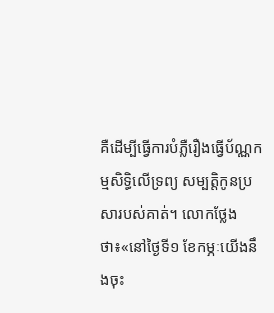គឺដើម្បីធ្វើការបំភ្លឺរឿងធ្វើប័ណ្ណកម្មសិទិ្ធលើទ្រព្យ សម្បតិ្តកូនប្រសារបស់គាត់។ លោកថ្លែងថា៖«នៅថ្ងៃទី១ ខែកម្ភៈយើងនឹងចុះ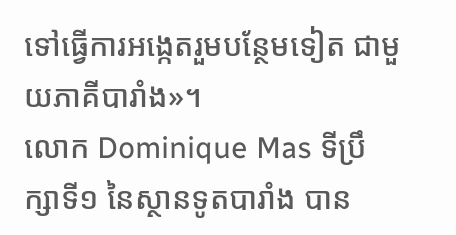ទៅធ្វើការអង្កេតរួមបន្ថែមទៀត ជាមួយភាគីបារាំង»។
លោក Dominique Mas ទីប្រឹក្សាទី១ នៃស្ថានទូតបារាំង បាន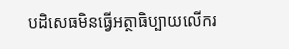បដិសេធមិនធ្វើអត្ថាធិប្បាយលើករ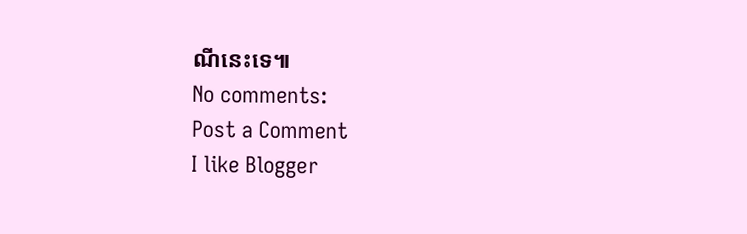ណីនេះទេ៕
No comments:
Post a Comment
I like Blogger